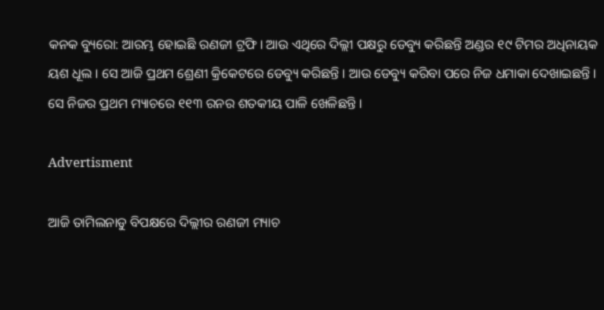କନକ ବ୍ୟୁରୋ: ଆରମ୍ଭ ହୋଇଛି ରଣଜୀ ଟ୍ରଫି । ଆଉ ଏଥିରେ ଦିଲ୍ଲୀ ପକ୍ଷରୁ ଡେବ୍ୟୁ କରିଛନ୍ତି ଅଣ୍ଡର ୧୯ ଟିମର ଅଧିନାୟକ ୟଶ ଧୂଲ । ସେ ଆଜି ପ୍ରଥମ ଶ୍ରେଣୀ କ୍ରିକେଟରେ ଡେବ୍ୟୁ କରିଛନ୍ତି । ଆଉ ଡେବ୍ୟୁ କରିବା ପରେ ନିଜ ଧମାକା ଦେଖାଇଛନ୍ତି । ସେ ନିଜର ପ୍ରଥମ ମ୍ୟାଚରେ ୧୧୩ ରନର ଶତକୀୟ ପାଳି ଖେଳିଛନ୍ତି ।

Advertisment

ଆଜି ତାମିଲନାଡୁ ବିପକ୍ଷରେ ଦିଲ୍ଲୀର ରଣଜୀ ମ୍ୟାଚ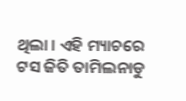ଥିଲା । ଏହି ମ୍ୟାଚରେ ଟସ ଜିତି ତାମିଲନାଡୁ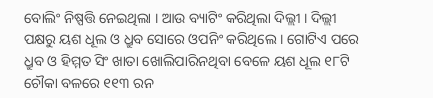ବୋଲିଂ ନିଷ୍ପତ୍ତି ନେଇଥିଲା । ଆଉ ବ୍ୟାଟିଂ କରିଥିଲା ଦିଲ୍ଲୀ । ଦିଲ୍ଲୀ ପକ୍ଷରୁ ୟଶ ଧୂଲ ଓ ଧ୍ରୁବ ସୋରେ ଓପନିଂ କରିଥିଲେ । ଗୋଟିଏ ପରେ ଧ୍ରୁବ ଓ ହିମ୍ମତ ସିଂ ଖାତା ଖୋଲିପାରିନଥିବା ବେଳେ ୟଶ ଧୂଲ ୧୮ଟି ଚୌକା ବଳରେ ୧୧୩ ରନ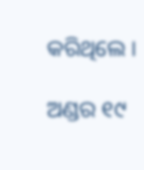କରିଥିଲେ ।

ଅଣ୍ଡର ୧୯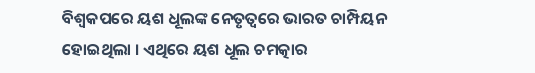ବିଶ୍ୱକପରେ ୟଶ ଧୂଲଙ୍କ ନେତୃତ୍ୱରେ ଭାରତ ଚାମ୍ପିୟନ ହୋଇଥିଲା । ଏଥିରେ ୟଶ ଧୂଲ ଚମତ୍କାର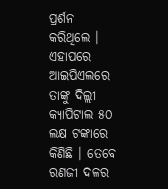ପ୍ରର୍ଶନ କରିଥିଲେ । ଏହାପରେ ଆଇପିଏଲରେ ତାଙ୍କୁ ଦିଲ୍ଲୀ କ୍ୟାପିଟାଲ ୫୦ ଲକ୍ଷ ଟଙ୍କାରେ କିଣିଛି । ତେବେ ରଣଜୀ ଦଳର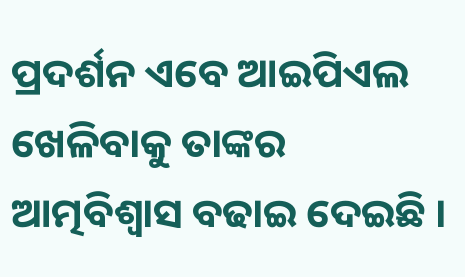ପ୍ରଦର୍ଶନ ଏବେ ଆଇପିଏଲ ଖେଳିବାକୁ ତାଙ୍କର ଆତ୍ମବିଶ୍ୱାସ ବଢାଇ ଦେଇଛି ।